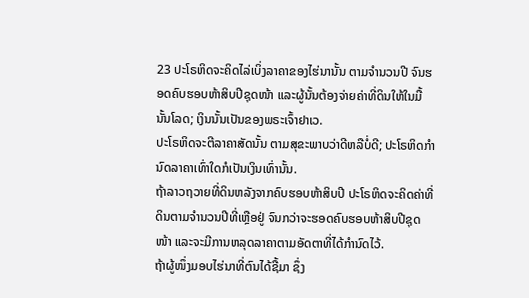23 ປະໂຣຫິດຈະຄິດໄລ່ເບິ່ງລາຄາຂອງໄຮ່ນານັ້ນ ຕາມຈຳນວນປີ ຈົນຮອດຄົບຮອບຫ້າສິບປີຊຸດໜ້າ ແລະຜູ້ນັ້ນຕ້ອງຈ່າຍຄ່າທີ່ດິນໃຫ້ໃນມື້ນັ້ນໂລດ; ເງິນນັ້ນເປັນຂອງພຣະເຈົ້າຢາເວ.
ປະໂຣຫິດຈະຕີລາຄາສັດນັ້ນ ຕາມສຸຂະພາບວ່າດີຫລືບໍ່ດີ; ປະໂຣຫິດກຳນົດລາຄາເທົ່າໃດກໍເປັນເງິນເທົ່ານັ້ນ.
ຖ້າລາວຖວາຍທີ່ດິນຫລັງຈາກຄົບຮອບຫ້າສິບປີ ປະໂຣຫິດຈະຄິດຄ່າທີ່ດິນຕາມຈຳນວນປີທີ່ເຫຼືອຢູ່ ຈົນກວ່າຈະຮອດຄົບຮອບຫ້າສິບປີຊຸດໜ້າ ແລະຈະມີການຫລຸດລາຄາຕາມອັດຕາທີ່ໄດ້ກຳນົດໄວ້.
ຖ້າຜູ້ໜຶ່ງມອບໄຮ່ນາທີ່ຕົນໄດ້ຊື້ມາ ຊຶ່ງ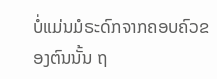ບໍ່ແມ່ນມໍຣະດົກຈາກຄອບຄົວຂອງຕົນນັ້ນ ຖ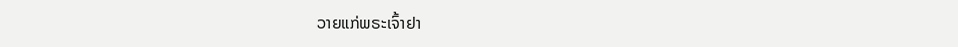ວາຍແກ່ພຣະເຈົ້າຢາ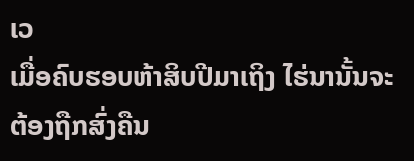ເວ
ເມື່ອຄົບຮອບຫ້າສິບປີມາເຖິງ ໄຮ່ນານັ້ນຈະຕ້ອງຖືກສົ່ງຄືນ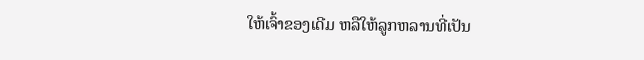ໃຫ້ເຈົ້າຂອງເດີມ ຫລືໃຫ້ລູກຫລານທີ່ເປັນ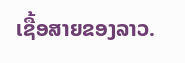ເຊື້ອສາຍຂອງລາວ.